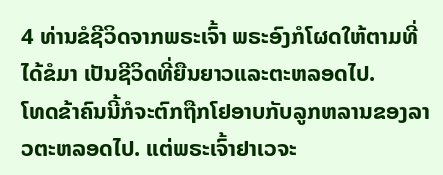4 ທ່ານຂໍຊີວິດຈາກພຣະເຈົ້າ ພຣະອົງກໍໂຜດໃຫ້ຕາມທີ່ໄດ້ຂໍມາ ເປັນຊີວິດທີ່ຍືນຍາວແລະຕະຫລອດໄປ.
ໂທດຂ້າຄົນນີ້ກໍຈະຕົກຖືກໂຢອາບກັບລູກຫລານຂອງລາວຕະຫລອດໄປ. ແຕ່ພຣະເຈົ້າຢາເວຈະ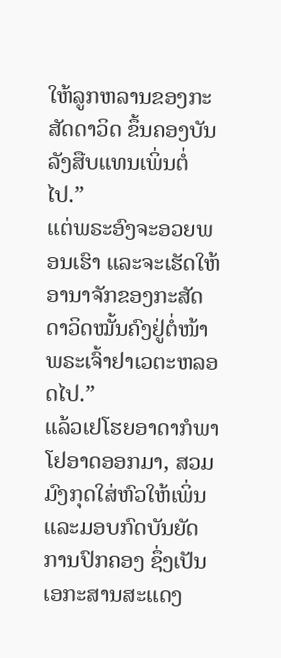ໃຫ້ລູກຫລານຂອງກະສັດດາວິດ ຂຶ້ນຄອງບັນລັງສືບແທນເພິ່ນຕໍ່ໄປ.”
ແຕ່ພຣະອົງຈະອວຍພອນເຮົາ ແລະຈະເຮັດໃຫ້ອານາຈັກຂອງກະສັດດາວິດໝັ້ນຄົງຢູ່ຕໍ່ໜ້າພຣະເຈົ້າຢາເວຕະຫລອດໄປ.”
ແລ້ວເຢໂຮຍອາດາກໍພາໂຢອາດອອກມາ, ສວມມົງກຸດໃສ່ຫົວໃຫ້ເພິ່ນ ແລະມອບກົດບັນຍັດການປົກຄອງ ຊຶ່ງເປັນເອກະສານສະແດງ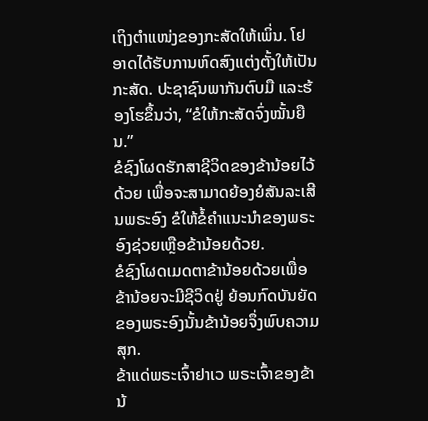ເຖິງຕຳແໜ່ງຂອງກະສັດໃຫ້ເພິ່ນ. ໂຢອາດໄດ້ຮັບການຫົດສົງແຕ່ງຕັ້ງໃຫ້ເປັນກະສັດ. ປະຊາຊົນພາກັນຕົບມື ແລະຮ້ອງໂຮຂຶ້ນວ່າ, “ຂໍໃຫ້ກະສັດຈົ່ງໝັ້ນຍືນ.”
ຂໍຊົງໂຜດຮັກສາຊີວິດຂອງຂ້ານ້ອຍໄວ້ດ້ວຍ ເພື່ອຈະສາມາດຍ້ອງຍໍສັນລະເສີນພຣະອົງ ຂໍໃຫ້ຂໍ້ຄຳແນະນຳຂອງພຣະອົງຊ່ວຍເຫຼືອຂ້ານ້ອຍດ້ວຍ.
ຂໍຊົງໂຜດເມດຕາຂ້ານ້ອຍດ້ວຍເພື່ອຂ້ານ້ອຍຈະມີຊີວິດຢູ່ ຍ້ອນກົດບັນຍັດຂອງພຣະອົງນັ້ນຂ້ານ້ອຍຈຶ່ງພົບຄວາມສຸກ.
ຂ້າແດ່ພຣະເຈົ້າຢາເວ ພຣະເຈົ້າຂອງຂ້ານ້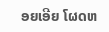ອຍເອີຍ ໂຜດຫ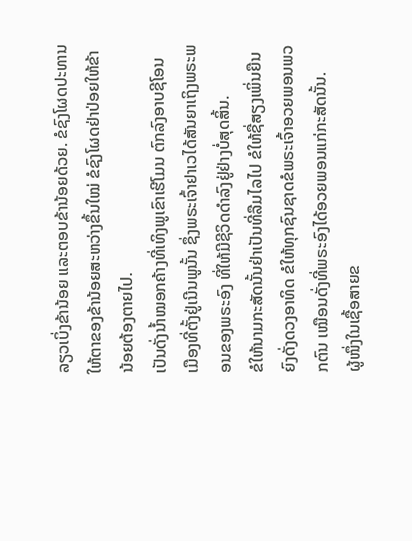ລຽວເບິ່ງຂ້ານ້ອຍ ແລະຕອບຂ້ານ້ອຍດ້ວຍ. ຂໍຊົງໂຜດປະທານໃຫ້ຕາຂອງຂ້ານ້ອຍສະຫວ່າງຂຶ້ນໃໝ່ ຂໍຊົງໂຜດຢ່າປ່ອຍໃຫ້ຂ້ານ້ອຍຕ້ອງຕາຍໄປ.
ເປັນດັ່ງນໍ້າໝອກຄ້າງທີ່ເທິງພູເຂົາເຮີໂມນ ຕົກລົງອາບຊີໂອນເມືອງທີ່ຕັ້ງຢູ່ເນີນພູນັ້ນ ຊຶ່ງພຣະເຈົ້າຢາເວໄດ້ສັນຍາເຖິງພຣະພອນຂອງພຣະອົງ ທີ່ໃຫ້ມີຊີວິດດຳລົງຢູ່ຢ່າງບໍ່ສຸດສິ້ນ.
ຂໍໃຫ້ນາມກະສັດນັ້ນຢ່າເປັນທີ່ລືມໄລໄປ ຂໍໃຫ້ຊື່ສຽງເພິ່ນຍືນຍົງດັ່ງດວງອາທິດ ຂໍໃຫ້ທຸກຊົນຊາດຂໍພຣະເຈົ້າອວຍພອນພວກຕົນ ເໝືອນດັ່ງທີ່ພຣະອົງໄດ້ອວຍພອນແກ່ກະສັດນັ້ນ.
ຜູ້ໜຶ່ງໃນເຊື້ອສາຍຂ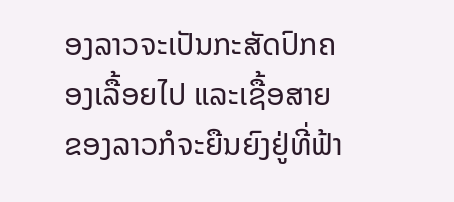ອງລາວຈະເປັນກະສັດປົກຄອງເລື້ອຍໄປ ແລະເຊື້ອສາຍຂອງລາວກໍຈະຍືນຍົງຢູ່ທີ່ຟ້າ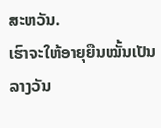ສະຫວັນ.
ເຮົາຈະໃຫ້ອາຍຸຍືນໝັ້ນເປັນລາງວັນ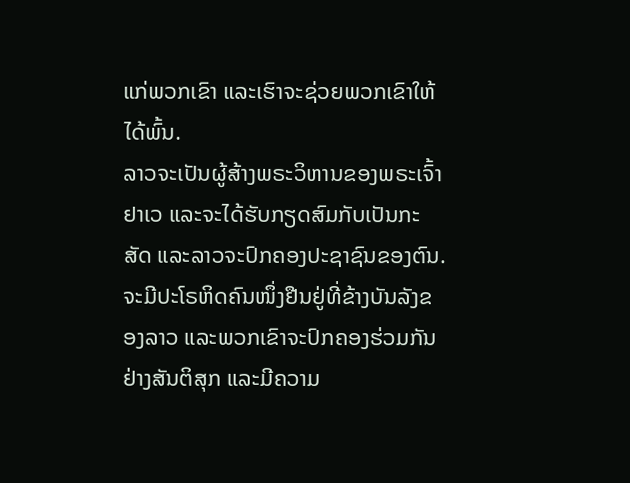ແກ່ພວກເຂົາ ແລະເຮົາຈະຊ່ວຍພວກເຂົາໃຫ້ໄດ້ພົ້ນ.
ລາວຈະເປັນຜູ້ສ້າງພຣະວິຫານຂອງພຣະເຈົ້າຢາເວ ແລະຈະໄດ້ຮັບກຽດສົມກັບເປັນກະສັດ ແລະລາວຈະປົກຄອງປະຊາຊົນຂອງຕົນ. ຈະມີປະໂຣຫິດຄົນໜຶ່ງຢືນຢູ່ທີ່ຂ້າງບັນລັງຂອງລາວ ແລະພວກເຂົາຈະປົກຄອງຮ່ວມກັນຢ່າງສັນຕິສຸກ ແລະມີຄວາມ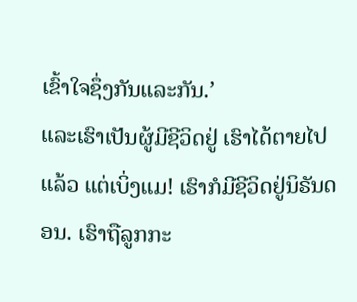ເຂົ້າໃຈຊຶ່ງກັນແລະກັນ.’
ແລະເຮົາເປັນຜູ້ມີຊີວິດຢູ່ ເຮົາໄດ້ຕາຍໄປແລ້ວ ແຕ່ເບິ່ງແມ! ເຮົາກໍມີຊີວິດຢູ່ນິຣັນດອນ. ເຮົາຖືລູກກະ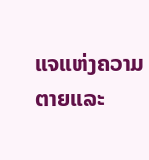ແຈແຫ່ງຄວາມຕາຍແລະ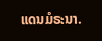ແດນມໍຣະນາ.